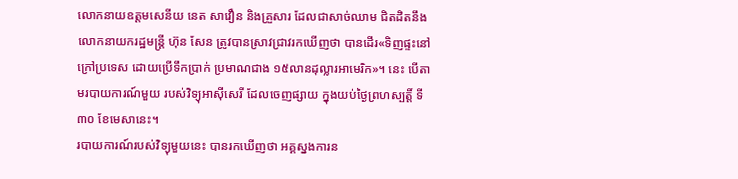លោកនាយឧត្ដមសេនីយ នេត សាវឿន និងគ្រួសារ ដែលជាសាច់ឈាម ជិតដិតនឹងលោកនាយករដ្ឋមន្ត្រី ហ៊ុន សែន ត្រូវបានស្រាវជ្រាវរកឃើញថា បានដើរ«ទិញផ្ទះនៅក្រៅប្រទេស ដោយប្រើទឹកប្រាក់ ប្រមាណជាង ១៥លានដុល្លារអាមេរិក»។ នេះ បើតាមរបាយការណ៍មួយ របស់វិទ្យុអាស៊ីសេរី ដែលចេញផ្សាយ ក្នុងយប់ថ្ងៃព្រហស្បត្តិ៍ ទី៣០ ខែមេសានេះ។
របាយការណ៍របស់វិទ្យុមួយនេះ បានរកឃើញថា អគ្គស្នងការន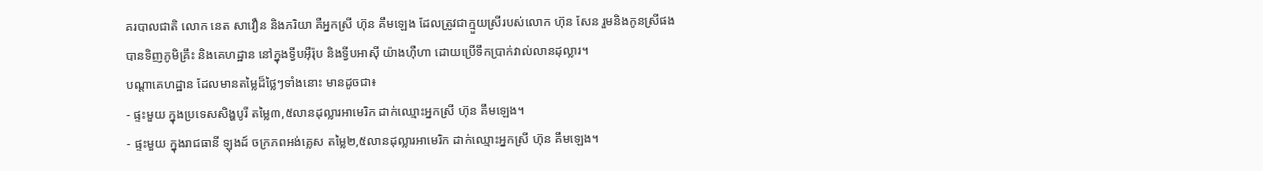គរបាលជាតិ លោក នេត សាវឿន និងភរិយា គឺអ្នកស្រី ហ៊ុន គឹមឡេង ដែលត្រូវជាក្មួយស្រីរបស់លោក ហ៊ុន សែន រួមនិងកូនស្រីផង បានទិញភូមិគ្រឹះ និងគេហដ្ឋាន នៅក្នុងទ្វីបអ៊ឺរ៉ុប និងទ្វីបអាស៊ី យ៉ាងហ៊ឺហា ដោយប្រើទឹកប្រាក់វាល់លានដុល្លារ។
បណ្ដាគេហដ្ឋាន ដែលមានតម្លៃដ៏ថ្លៃៗទាំងនោះ មានដូចជា៖
- ផ្ទះមួយ ក្នុងប្រទេសសិង្ហបូរី តម្លៃ៣,៥លានដុល្លារអាមេរិក ដាក់ឈ្មោះអ្នកស្រី ហ៊ុន គឹមឡេង។
- ផ្ទះមួយ ក្នុងរាជធានី ឡុងដ៍ ចក្រភពអង់គ្លេស តម្លៃ២,៥លានដុល្លារអាមេរិក ដាក់ឈ្មោះអ្នកស្រី ហ៊ុន គឹមឡេង។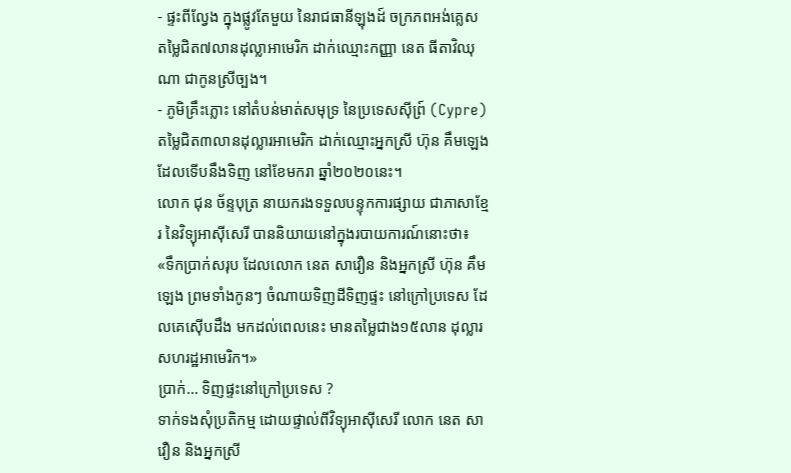- ផ្ទះពីល្វែង ក្នុងផ្លូវតែមួយ នៃរាជធានីឡុងដ៍ ចក្រភពអង់គ្លេស តម្លៃជិត៧លានដុល្លាអាមេរិក ដាក់ឈ្មោះកញ្ញា នេត ធីតាវិឈុណា ជាកូនស្រីច្បង។
- ភូមិគ្រឹះភ្លោះ នៅតំបន់មាត់សមុទ្រ នៃប្រទេសស៊ីព្រ៍ (Cypre) តម្លៃជិត៣លានដុល្លារអាមេរិក ដាក់ឈ្មោះអ្នកស្រី ហ៊ុន គឹមឡេង ដែលទើបនឹងទិញ នៅខែមករា ឆ្នាំ២០២០នេះ។
លោក ជុន ច័ន្ទបុត្រ នាយករងទទួលបន្ទុកការផ្សាយ ជាភាសាខ្មែរ នៃវិទ្យុអាស៊ីសេរី បាននិយាយនៅក្នុងរបាយការណ៍នោះថា៖
«ទឹកប្រាក់សរុប ដែលលោក នេត សាវឿន និងអ្នកស្រី ហ៊ុន គឹមឡេង ព្រមទាំងកូនៗ ចំណាយទិញដីទិញផ្ទះ នៅក្រៅប្រទេស ដែលគេស៊ើបដឹង មកដល់ពេលនេះ មានតម្លៃជាង១៥លាន ដុល្លារសហរដ្ឋអាមេរិក។»
ប្រាក់… ទិញផ្ទះនៅក្រៅប្រទេស ?
ទាក់ទងសុំប្រតិកម្ម ដោយផ្ទាល់ពីវិទ្យុអាស៊ីសេរី លោក នេត សាវឿន និងអ្នកស្រី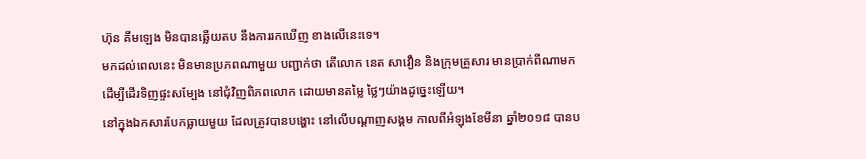ហ៊ុន គឹមឡេង មិនបានឆ្លើយតប នឹងការរកឃើញ ខាងលើនេះទេ។
មកដល់ពេលនេះ មិនមានប្រភពណាមួយ បញ្ជាក់ថា តើលោក នេត សាវឿន និងក្រុមគ្រួសារ មានប្រាក់ពីណាមក ដើម្បីដើរទិញផ្ទះសម្បែង នៅជុំវិញពិភពលោក ដោយមានតម្លៃ ថ្លៃៗយ៉ាងដូច្នេះឡើយ។
នៅក្នុងឯកសារបែកធ្លាយមួយ ដែលត្រូវបានបង្ហោះ នៅលើបណ្ដាញសង្គម កាលពីអំឡុងខែមីនា ឆ្នាំ២០១៨ បានប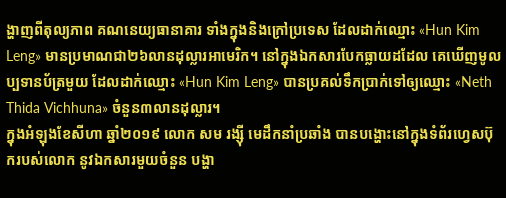ង្ហាញពីតុល្យភាព គណនេយ្យធានាគារ ទាំងក្នុងនិងក្រៅប្រទេស ដែលដាក់ឈ្មោះ «Hun Kim Leng» មានប្រមាណជា២៦លានដុល្លារអាមេរិក។ នៅក្នុងឯកសារបែកធ្លាយដដែល គេឃើញមូលប្បទានប័ត្រមួយ ដែលដាក់ឈ្មោះ «Hun Kim Leng» បានប្រគល់ទឹកប្រាក់ទៅឲ្យឈ្មោះ «Neth Thida Vichhuna» ចំនួន៣លានដុល្លារ។
ក្នុងអំឡុងខែសីហា ឆ្នាំ២០១៩ លោក សម រង្ស៊ី មេដឹកនាំប្រឆាំង បានបង្ហោះនៅក្នុងទំព័រហ្វេសប៊ុករបស់លោក នូវឯកសារមួយចំនួន បង្ហា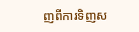ញពីការទិញស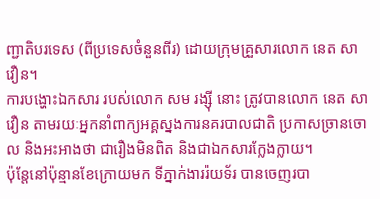ញ្ជាតិបរទេស (ពីប្រទេសចំនួនពីរ) ដោយក្រុមគ្រួសារលោក នេត សាវឿន។
ការបង្ហោះឯកសារ របស់លោក សម រង្ស៊ី នោះ ត្រូវបានលោក នេត សាវឿន តាមរយៈអ្នកនាំពាក្យអគ្គស្នងការនគរបាលជាតិ ប្រកាសច្រានចោល និងអះអាងថា ជារឿងមិនពិត និងជាឯកសារក្លែងក្លាយ។
ប៉ុន្តែនៅប៉ុន្មានខែក្រោយមក ទីភ្នាក់ងាររ៉យទ័រ បានចេញរបា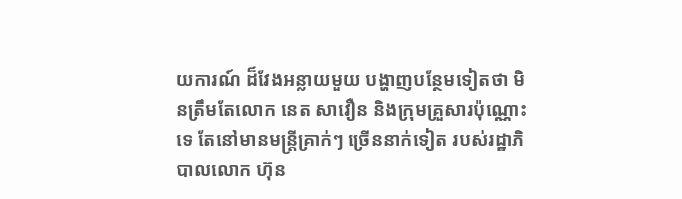យការណ៍ ដ៏វែងអន្លាយមួយ បង្ហាញបន្ថែមទៀតថា មិនត្រឹមតែលោក នេត សាវឿន និងក្រុមគ្រួសារប៉ុណ្ណោះទេ តែនៅមានមន្ត្រីគ្រាក់ៗ ច្រើននាក់ទៀត របស់រដ្ឋាភិបាលលោក ហ៊ុន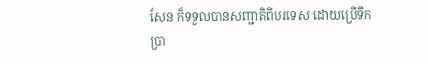សែន ក៏ទទួលបានសញ្ជាតិពីបរទេស ដោយប្រើទឹកប្រា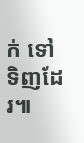ក់ ទៅទិញដែរ៕